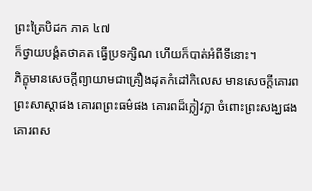ព្រះត្រៃបិដក ភាគ ៤៧
ក៏ថ្វាយបង្គំតថាគត ធ្វើប្រទក្សិណ ហើយក៏បាត់អំពីទីនោះ។
ភិក្ខុមានសេចក្តីព្យាយាមជាគ្រឿងដុតកំដៅកិលេស មានសេចក្តីគោរពព្រះសាស្តាផង គោរពព្រះធម៌ផង គោរពដ៏ក្លៀវក្លា ចំពោះព្រះសង្ឃផង គោរពស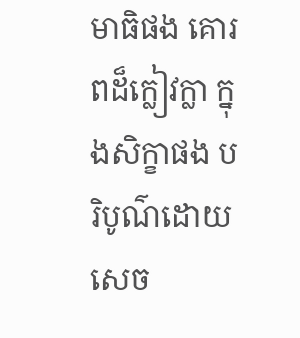មាធិផង គោរពដ៏ក្លៀវក្លា ក្នុងសិក្ខាផង បរិបូណ៌ដោយសេច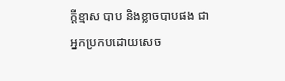ក្តីខ្មាស បាប និងខ្លាចបាបផង ជាអ្នកប្រកបដោយសេច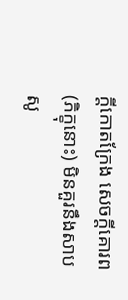ក្តីកោតក្រែង សេចក្តីគោរព (ភិក្ខុនោះ) មិនគួរនឹងសាបសូ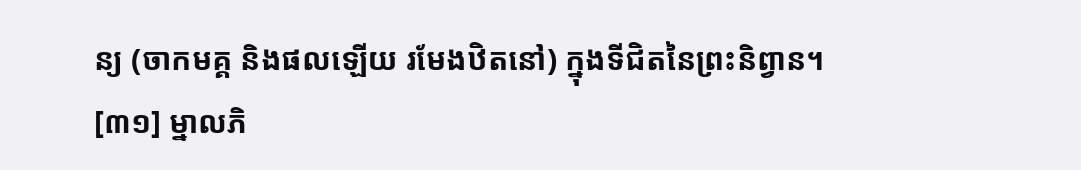ន្យ (ចាកមគ្គ និងផលឡើយ រមែងឋិតនៅ) ក្នុងទីជិតនៃព្រះនិព្វាន។
[៣១] ម្នាលភិ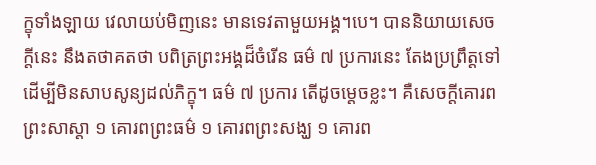ក្ខុទាំងឡាយ វេលាយប់មិញនេះ មានទេវតាមួយអង្គ។បេ។ បាននិយាយសេចក្តីនេះ នឹងតថាគតថា បពិត្រព្រះអង្គដ៏ចំរើន ធម៌ ៧ ប្រការនេះ តែងប្រព្រឹត្តទៅ ដើម្បីមិនសាបសូន្យដល់ភិក្ខុ។ ធម៌ ៧ ប្រការ តើដូចម្តេចខ្លះ។ គឺសេចក្តីគោរពព្រះសាស្តា ១ គោរពព្រះធម៌ ១ គោរពព្រះសង្ឃ ១ គោរព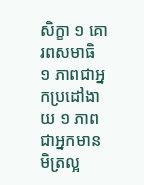សិក្ខា ១ គោរពសមាធិ ១ ភាពជាអ្នកប្រដៅងាយ ១ ភាពជាអ្នកមានមិត្រល្អ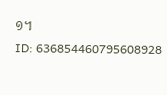១។
ID: 636854460795608928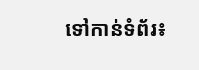ទៅកាន់ទំព័រ៖